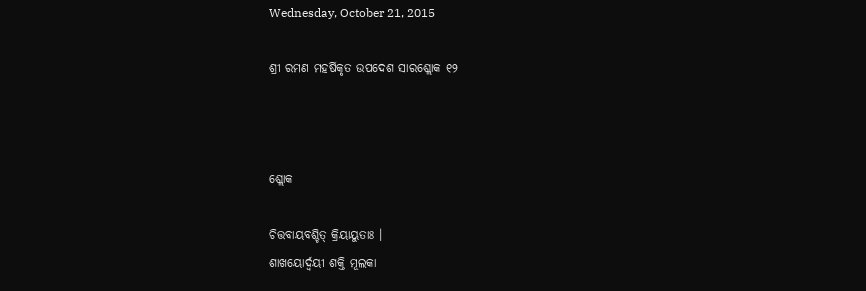Wednesday, October 21, 2015

ଶ୍ରୀ ରମଣ ମହର୍ଷିକୃତ ଉପଦେଶ ସାରଶ୍ଲୋକ ୧୨



ଶ୍ଲୋକ

ଚିତ୍ତବାୟବଶ୍ଚିତ୍ କ୍ରିୟାୟୁତାଃ ।
ଶାଖୟୋର୍ଦ୍ୱୟୀ ଶକ୍ତି ମୂଲକା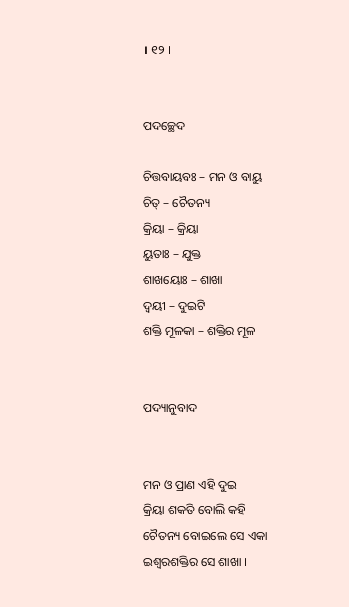। ୧୨ ।


ପଦଚ୍ଛେଦ

ଚିତ୍ତବାୟବଃ – ମନ ଓ ବାୟୁ
ଚିତ୍ – ଚୈତନ୍ୟ
କ୍ରିୟା – କ୍ରିୟା
ୟୁତାଃ – ଯୁକ୍ତ
ଶାଖୟୋଃ – ଶାଖା
ଦ୍ୱୟୀ – ଦୁଇଟି
ଶକ୍ତି ମୂଳକା – ଶକ୍ତିର ମୂଳ


ପଦ୍ୟାନୁବାଦ


ମନ ଓ ପ୍ରାଣ ଏହି ଦୁଇ
କ୍ରିୟା ଶକତି ବୋଲି କହି
ଚୈତନ୍ୟ ବୋଇଲେ ସେ ଏକା
ଇଶ୍ୱରଶକ୍ତିର ସେ ଶାଖା ।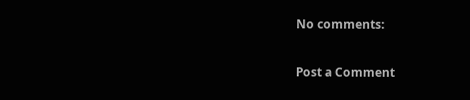No comments:

Post a Comment